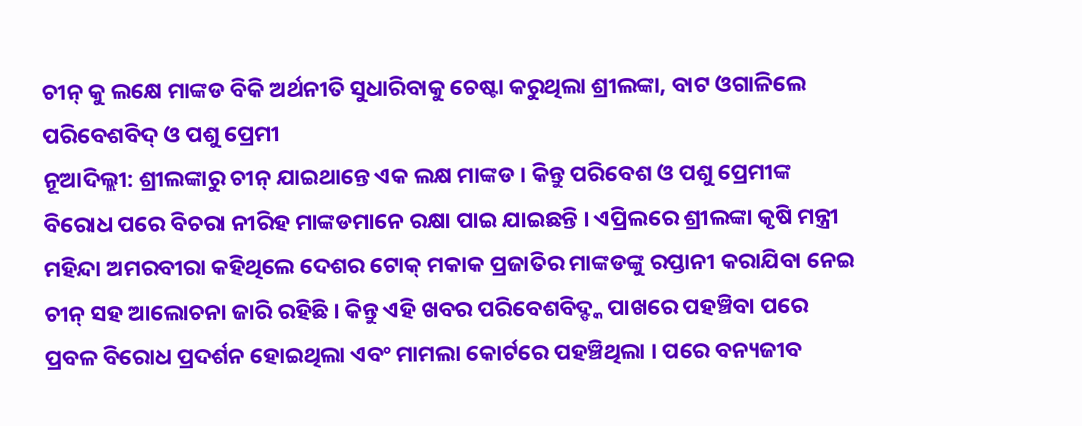ଚୀନ୍ କୁ ଲକ୍ଷେ ମାଙ୍କଡ ବିକି ଅର୍ଥନୀତି ସୁଧାରିବାକୁ ଚେଷ୍ଟା କରୁଥିଲା ଶ୍ରୀଲଙ୍କା, ବାଟ ଓଗାଳିଲେ ପରିବେଶବିଦ୍ ଓ ପଶୁ ପ୍ରେମୀ
ନୂଆଦିଲ୍ଲୀ: ଶ୍ରୀଲଙ୍କାରୁ ଚୀନ୍ ଯାଇଥାନ୍ତେ ଏକ ଲକ୍ଷ ମାଙ୍କଡ । କିନ୍ତୁ ପରିବେଶ ଓ ପଶୁ ପ୍ରେମୀଙ୍କ ବିରୋଧ ପରେ ବିଚରା ନୀରିହ ମାଙ୍କଡମାନେ ରକ୍ଷା ପାଇ ଯାଇଛନ୍ତି । ଏପ୍ରିଲରେ ଶ୍ରୀଲଙ୍କା କୃଷି ମନ୍ତ୍ରୀ ମହିନ୍ଦା ଅମରବୀରା କହିଥିଲେ ଦେଶର ଟୋକ୍ ମକାକ ପ୍ରଜାତିର ମାଙ୍କଡଙ୍କୁ ରପ୍ତାନୀ କରାଯିବା ନେଇ ଚୀନ୍ ସହ ଆଲୋଚନା ଜାରି ରହିଛି । କିନ୍ତୁ ଏହି ଖବର ପରିବେଶବିଦ୍ଙ୍କ ପାଖରେ ପହଞ୍ଚିବା ପରେ ପ୍ରବଳ ବିରୋଧ ପ୍ରଦର୍ଶନ ହୋଇଥିଲା ଏବଂ ମାମଲା କୋର୍ଟରେ ପହଞ୍ଚିଥିଲା । ପରେ ବନ୍ୟଜୀବ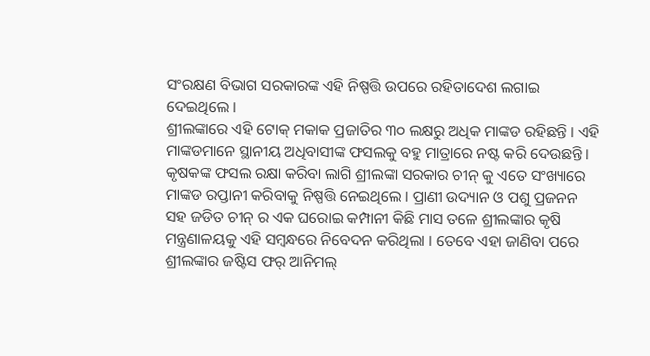ସଂରକ୍ଷଣ ବିଭାଗ ସରକାରଙ୍କ ଏହି ନିଷ୍ପତ୍ତି ଉପରେ ରହିତାଦେଶ ଲଗାଇ ଦେଇଥିଲେ ।
ଶ୍ରୀଲଙ୍କାରେ ଏହି ଟୋକ୍ ମକାକ ପ୍ରଜାତିର ୩୦ ଲକ୍ଷରୁ ଅଧିକ ମାଙ୍କଡ ରହିଛନ୍ତି । ଏହି ମାଙ୍କଡମାନେ ସ୍ଥାନୀୟ ଅଧିବାସୀଙ୍କ ଫସଲକୁ ବହୁ ମାତ୍ରାରେ ନଷ୍ଟ କରି ଦେଉଛନ୍ତି । କୃଷକଙ୍କ ଫସଲ ରକ୍ଷା କରିବା ଲାଗି ଶ୍ରୀଲଙ୍କା ସରକାର ଚୀନ୍ କୁ ଏତେ ସଂଖ୍ୟାରେ ମାଙ୍କଡ ରପ୍ତାନୀ କରିବାକୁ ନିଷ୍ପତ୍ତି ନେଇଥିଲେ । ପ୍ରାଣୀ ଉଦ୍ୟାନ ଓ ପଶୁ ପ୍ରଜନନ ସହ ଜଡିତ ଚୀନ୍ ର ଏକ ଘରୋଇ କମ୍ପାନୀ କିଛି ମାସ ତଳେ ଶ୍ରୀଲଙ୍କାର କୃଷି ମନ୍ତ୍ରଣାଳୟକୁ ଏହି ସମ୍ବନ୍ଧରେ ନିବେଦନ କରିଥିଲା । ତେବେ ଏହା ଜାଣିବା ପରେ ଶ୍ରୀଲଙ୍କାର ଜଷ୍ଟିସ ଫର୍ ଆନିମଲ୍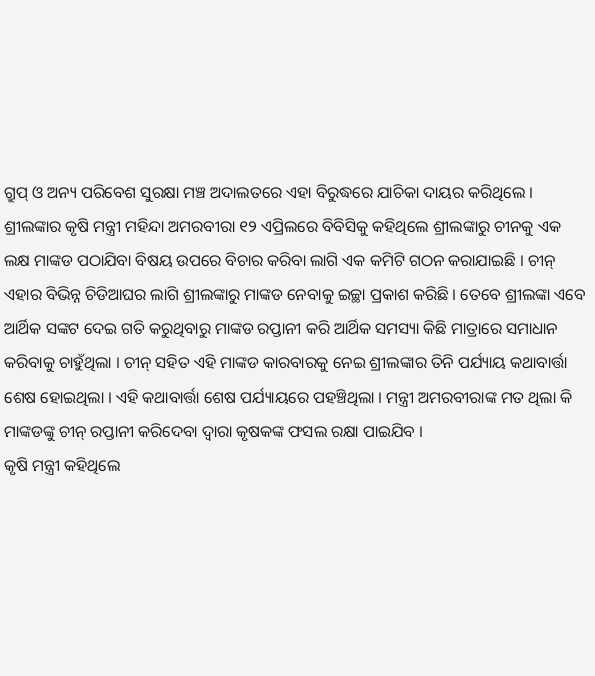ଗ୍ରୁପ୍ ଓ ଅନ୍ୟ ପରିବେଶ ସୁରକ୍ଷା ମଞ୍ଚ ଅଦାଲତରେ ଏହା ବିରୁଦ୍ଧରେ ଯାଚିକା ଦାୟର କରିଥିଲେ ।
ଶ୍ରୀଲଙ୍କାର କୃଷି ମନ୍ତ୍ରୀ ମହିନ୍ଦା ଅମରବୀରା ୧୨ ଏପ୍ରିଲରେ ବିବିସିକୁ କହିଥିଲେ ଶ୍ରୀଲଙ୍କାରୁ ଚୀନକୁ ଏକ ଲକ୍ଷ ମାଙ୍କଡ ପଠାଯିବା ବିଷୟ ଉପରେ ବିଚାର କରିବା ଲାଗି ଏକ କମିଟି ଗଠନ କରାଯାଇଛି । ଚୀନ୍ ଏହାର ବିଭିନ୍ନ ଚିଡିଆଘର ଲାଗି ଶ୍ରୀଲଙ୍କାରୁ ମାଙ୍କଡ ନେବାକୁ ଇଚ୍ଛା ପ୍ରକାଶ କରିଛି । ତେବେ ଶ୍ରୀଲଙ୍କା ଏବେ ଆର୍ଥିକ ସଙ୍କଟ ଦେଇ ଗତି କରୁଥିବାରୁ ମାଙ୍କଡ ରପ୍ତାନୀ କରି ଆର୍ଥିକ ସମସ୍ୟା କିଛି ମାତ୍ରାରେ ସମାଧାନ କରିବାକୁ ଚାହୁଁଥିଲା । ଚୀନ୍ ସହିତ ଏହି ମାଙ୍କଡ କାରବାରକୁ ନେଇ ଶ୍ରୀଲଙ୍କାର ତିନି ପର୍ଯ୍ୟାୟ କଥାବାର୍ତ୍ତା ଶେଷ ହୋଇଥିଲା । ଏହି କଥାବାର୍ତ୍ତା ଶେଷ ପର୍ଯ୍ୟାୟରେ ପହଞ୍ଚିଥିଲା । ମନ୍ତ୍ରୀ ଅମରବୀରାଙ୍କ ମତ ଥିଲା କି ମାଙ୍କଡଙ୍କୁ ଚୀନ୍ ରପ୍ତାନୀ କରିଦେବା ଦ୍ୱାରା କୃଷକଙ୍କ ଫସଲ ରକ୍ଷା ପାଇଯିବ ।
କୃଷି ମନ୍ତ୍ରୀ କହିଥିଲେ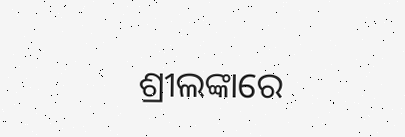ଶ୍ରୀଲଙ୍କାରେ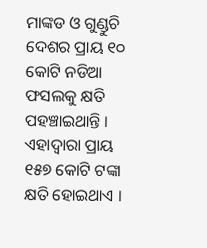ମାଙ୍କଡ ଓ ଗୁଣ୍ଡୁଚି ଦେଶର ପ୍ରାୟ ୧୦ କୋଟି ନଡିଆ ଫସଲକୁ କ୍ଷତି ପହଞ୍ଚାଇଥାନ୍ତି । ଏହାଦ୍ୱାରା ପ୍ରାୟ ୧୫୭ କୋଟି ଟଙ୍କା କ୍ଷତି ହୋଇଥାଏ ।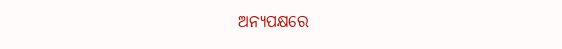ଅନ୍ୟପକ୍ଷରେ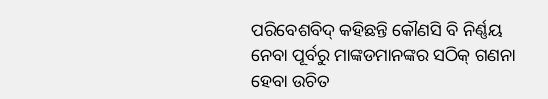ପରିବେଶବିଦ୍ କହିଛନ୍ତି କୌଣସି ବି ନିର୍ଣ୍ଣୟ ନେବା ପୂର୍ବରୁ ମାଙ୍କଡମାନଙ୍କର ସଠିକ୍ ଗଣନା ହେବା ଉଚିତ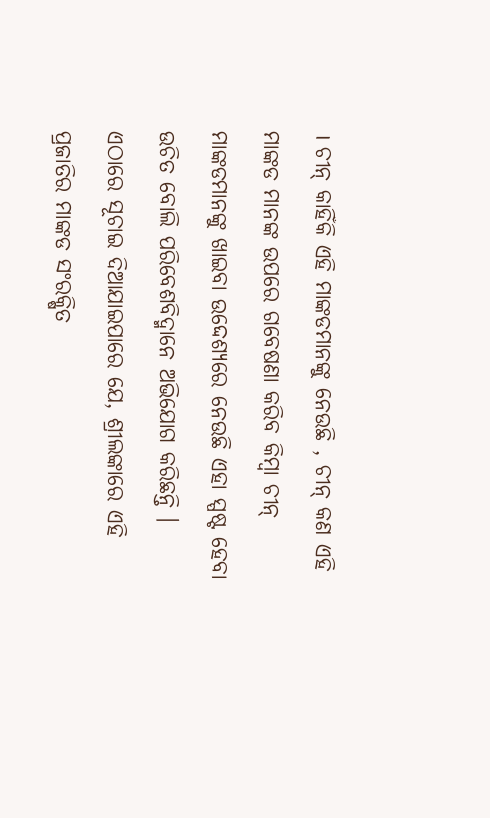। ଚୀନ୍ କାହିଁକି ଏହି ମାଙ୍କଡମାନଙ୍କୁ ନେଉଛି , ଚୀନ୍ କଣ ଏହି ମାଙ୍କଡ ମାନଙ୍କ ଉପରେ ଗବେଷଣା କରିବ କିମ୍ବା ଚୀନ୍ ମାଙ୍କଡମାନଙ୍କୁ ଖାଇବା ଉଦ୍ଦେଶ୍ୟରେ ନେଉଛି ଏହା ସ୍ପଷ୍ଟ ହେବା ଉଚିତ ବୋଲି ପରିବେଶବିଦ୍ମାନେ ଅଭିଯୋଗ କରିଛନ୍ତି । ଏଠାରେ ସୂଚାଇ ଦିଆଯାଇପାରେ ଯେ, ଶ୍ରୀଲଙ୍କାରେ ଏହି ପ୍ରଜାତିର ମାଙ୍କଡ ସଂରକ୍ଷିତ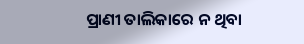ପ୍ରାଣୀ ତାଲିକାରେ ନ ଥିବା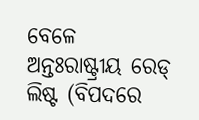ବେଳେ ଅନ୍ତଃରାଷ୍ଟ୍ରୀୟ ରେଡ୍ ଲିଷ୍ଟ (ବିପଦରେ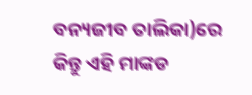ବନ୍ୟଜୀବ ତାଲିକା)ରେ କିନ୍ତୁ ଏହି ମାଙ୍କଡ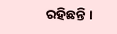ରହିଛନ୍ତି ।